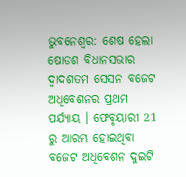ଭୁବନେଶ୍ବର: ଶେଷ ହେଲା ଷୋଡଶ ବିଧାନସଭାର ଦ୍ବାଦଶତମ ସେସନ ବଜେଟ ଅଧିବେଶନର ପ୍ରଥମ ପର୍ଯ୍ୟାୟ । ଫେବୃୟାରୀ 21 ରୁ ଆରମ୍ଭ ହୋଇଥିବା ବଜେଟ ଅଧିବେଶନ ଦୁଇଟି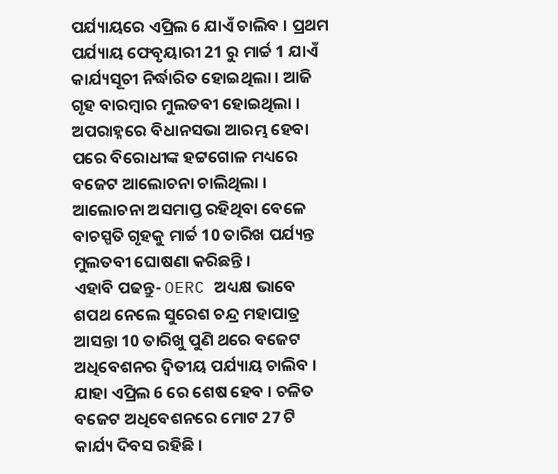ପର୍ଯ୍ୟାୟରେ ଏପ୍ରିଲ 6 ଯାଏଁ ଚାଲିବ । ପ୍ରଥମ ପର୍ଯ୍ୟାୟ ଫେବୃୟାରୀ 21 ରୁ ମାର୍ଚ୍ଚ 1 ଯାଏଁ କାର୍ଯ୍ୟସୂଚୀ ନିର୍ଦ୍ଧାରିତ ହୋଇଥିଲା । ଆଜି ଗୃହ ବାରମ୍ବାର ମୁଲତବୀ ହୋଇଥିଲା । ଅପରାହ୍ନରେ ବିଧାନସଭା ଆରମ୍ଭ ହେବା ପରେ ବିରୋଧୀଙ୍କ ହଟ୍ଟଗୋଳ ମଧ୍ୟରେ ବଜେଟ ଆଲୋଚନା ଚାଲିଥିଲା । ଆଲୋଚନା ଅସମାପ୍ତ ରହିଥିବା ବେଳେ ବାଚସ୍ପତି ଗୃହକୁ ମାର୍ଚ୍ଚ 10 ତାରିଖ ପର୍ଯ୍ୟନ୍ତ ମୁଲତବୀ ଘୋଷଣା କରିଛନ୍ତି ।
ଏହାବି ପଢନ୍ତୁ- OERC ଅଧ୍ୟକ୍ଷ ଭାବେ ଶପଥ ନେଲେ ସୁରେଶ ଚନ୍ଦ୍ର ମହାପାତ୍ର
ଆସନ୍ତା 10 ତାରିଖୁ ପୁଣି ଥରେ ବଜେଟ ଅଧିବେଶନର ଦ୍ବିତୀୟ ପର୍ଯ୍ୟାୟ ଚାଲିବ । ଯାହା ଏପ୍ରିଲ 6 ରେ ଶେଷ ହେବ । ଚଳିତ ବଜେଟ ଅଧିବେଶନରେ ମୋଟ 27 ଟି କାର୍ଯ୍ୟ ଦିବସ ରହିଛି ।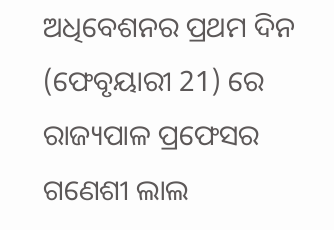ଅଧିବେଶନର ପ୍ରଥମ ଦିନ (ଫେବୃୟାରୀ 21) ରେ ରାଜ୍ୟପାଳ ପ୍ରଫେସର ଗଣେଶୀ ଲାଲ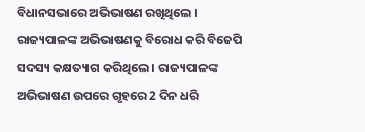ବିଧାନସଭାରେ ଅଭିଭାଷଣ ରଖିଥିଲେ । ରାଜ୍ୟପାଳଙ୍କ ଅଭିଭାଷଣକୁ ବିରୋଧ କରି ବିଜେପି ସଦସ୍ୟ କକ୍ଷତ୍ୟାଗ କରିଥିଲେ । ରାଜ୍ୟପାଳଙ୍କ ଅଭିଭାଷଣ ଉପରେ ଗୃହରେ 2 ଦିନ ଧରି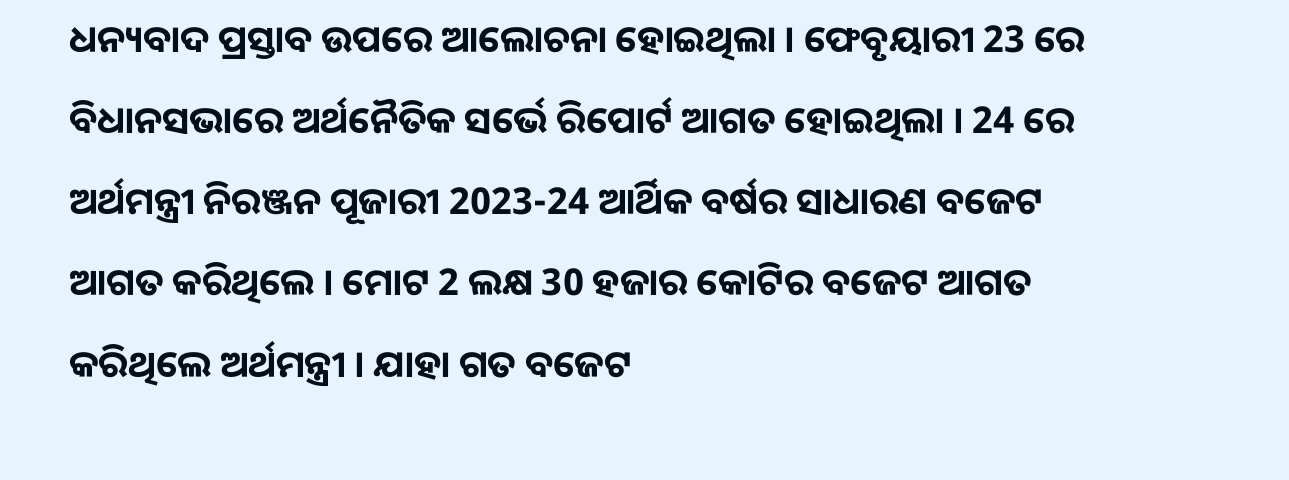ଧନ୍ୟବାଦ ପ୍ରସ୍ତାବ ଉପରେ ଆଲୋଚନା ହୋଇଥିଲା । ଫେବୃୟାରୀ 23 ରେ ବିଧାନସଭାରେ ଅର୍ଥନୈତିକ ସର୍ଭେ ରିପୋର୍ଟ ଆଗତ ହୋଇଥିଲା । 24 ରେ ଅର୍ଥମନ୍ତ୍ରୀ ନିରଞ୍ଜନ ପୂଜାରୀ 2023-24 ଆର୍ଥିକ ବର୍ଷର ସାଧାରଣ ବଜେଟ ଆଗତ କରିଥିଲେ । ମୋଟ 2 ଲକ୍ଷ 30 ହଜାର କୋଟିର ବଜେଟ ଆଗତ କରିଥିଲେ ଅର୍ଥମନ୍ତ୍ରୀ । ଯାହା ଗତ ବଜେଟ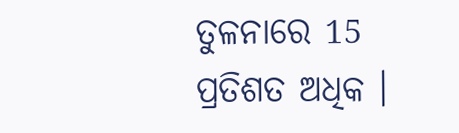ତୁଳନାରେ 15 ପ୍ରତିଶତ ଅଧିକ ।